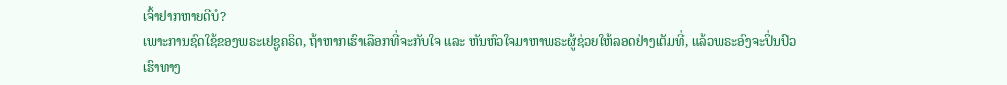ເຈົ້າຢາກຫາຍດີບໍ?
ເພາະການຊົດໃຊ້ຂອງພຣະເຢຊູຄຣິດ, ຖ້າຫາກເຮົາເລືອກທີ່ຈະກັບໃຈ ແລະ ຫັນຫົວໃຈມາຫາພຣະຜູ້ຊ່ວຍໃຫ້ລອດຢ່າງເຕັມທີ່, ແລ້ວພຣະອົງຈະປິ່ນປົວເຮົາທາງ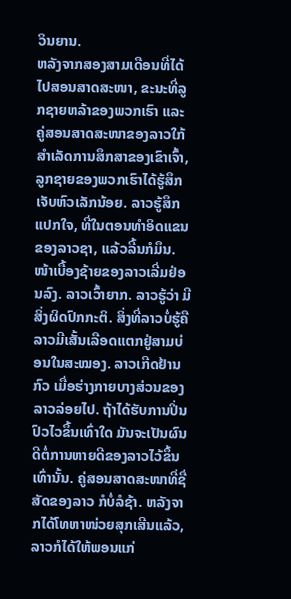ວິນຍານ.
ຫລັງຈາກສອງສາມເດືອນທີ່ໄດ້ໄປສອນສາດສະໜາ, ຂະນະທີ່ລູກຊາຍຫລ້າຂອງພວກເຮົາ ແລະ ຄູ່ສອນສາດສະໜາຂອງລາວໃກ້ສຳເລັດການສຶກສາຂອງເຂົາເຈົ້າ, ລູກຊາຍຂອງພວກເຮົາໄດ້ຮູ້ສຶກເຈັບຫົວເລັກນ້ອຍ. ລາວຮູ້ສຶກແປກໃຈ, ທີ່ໃນຕອນທຳອິດແຂນຂອງລາວຊາ, ແລ້ວລີ້ນກໍມຶນ. ໜ້າເບື້ອງຊ້າຍຂອງລາວເລີ່ມຢ່ອນລົງ. ລາວເວົ້າຍາກ. ລາວຮູ້ວ່າ ມີສິ່ງຜິດປົກກະຕິ. ສິ່ງທີ່ລາວບໍ່ຮູ້ຄື ລາວມີເສັ້ນເລືອດແຕກຢູ່ສາມບ່ອນໃນສະໝອງ. ລາວເກີດຢ້ານກົວ ເມື່ອຮ່າງກາຍບາງສ່ວນຂອງລາວລ່ອຍໄປ. ຖ້າໄດ້ຮັບການປິ່ນປົວໄວຂຶ້ນເທົ່າໃດ ມັນຈະເປັນຜົນດີຕໍ່ການຫາຍດີຂອງລາວໄວ້ຂຶ້ນເທົ່ານັ້ນ. ຄູ່ສອນສາດສະໜາທີ່ຊື່ສັດຂອງລາວ ກໍບໍ່ລໍຊ້າ. ຫລັງຈາກໄດ້ໂທຫາໜ່ວຍສຸກເສີນແລ້ວ, ລາວກໍໄດ້ໃຫ້ພອນແກ່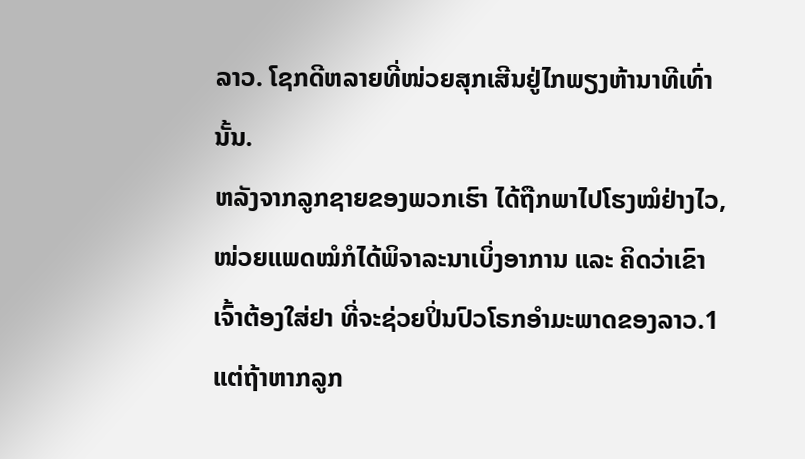ລາວ. ໂຊກດີຫລາຍທີ່ໜ່ວຍສຸກເສີນຢູ່ໄກພຽງຫ້ານາທີເທົ່ານັ້ນ.
ຫລັງຈາກລູກຊາຍຂອງພວກເຮົາ ໄດ້ຖືກພາໄປໂຮງໝໍຢ່າງໄວ, ໜ່ວຍແພດໝໍກໍໄດ້ພິຈາລະນາເບິ່ງອາການ ແລະ ຄິດວ່າເຂົາເຈົ້າຕ້ອງໃສ່ຢາ ທີ່ຈະຊ່ວຍປິ່ນປົວໂຣກອຳມະພາດຂອງລາວ.1 ແຕ່ຖ້າຫາກລູກ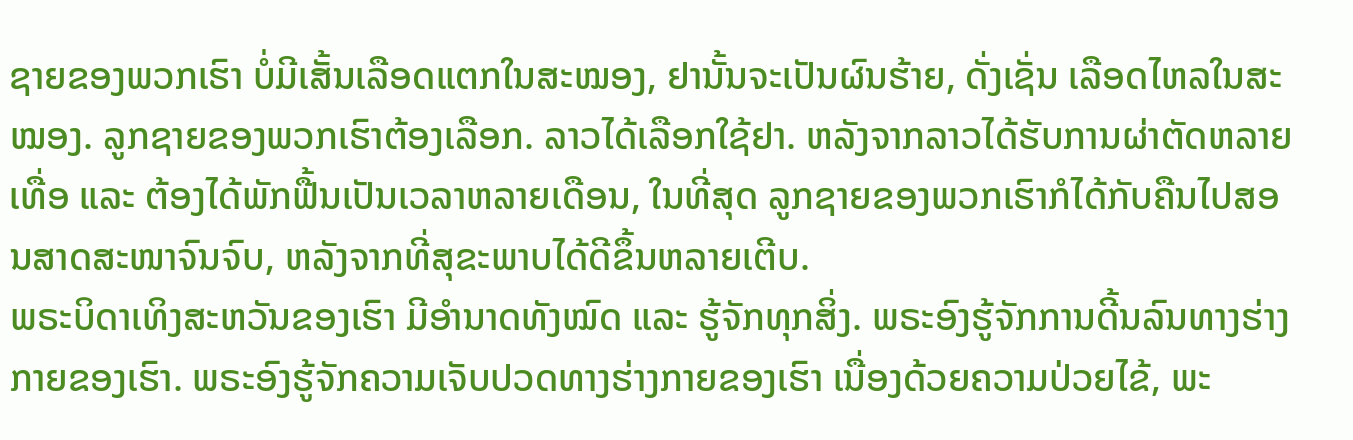ຊາຍຂອງພວກເຮົາ ບໍ່ມີເສັ້ນເລືອດແຕກໃນສະໝອງ, ຢານັ້ນຈະເປັນຜົນຮ້າຍ, ດັ່ງເຊັ່ນ ເລືອດໄຫລໃນສະໝອງ. ລູກຊາຍຂອງພວກເຮົາຕ້ອງເລືອກ. ລາວໄດ້ເລືອກໃຊ້ຢາ. ຫລັງຈາກລາວໄດ້ຮັບການຜ່າຕັດຫລາຍເທື່ອ ແລະ ຕ້ອງໄດ້ພັກຟື້ນເປັນເວລາຫລາຍເດືອນ, ໃນທີ່ສຸດ ລູກຊາຍຂອງພວກເຮົາກໍໄດ້ກັບຄືນໄປສອນສາດສະໜາຈົນຈົບ, ຫລັງຈາກທີ່ສຸຂະພາບໄດ້ດີຂຶ້ນຫລາຍເຕີບ.
ພຣະບິດາເທິງສະຫວັນຂອງເຮົາ ມີອຳນາດທັງໝົດ ແລະ ຮູ້ຈັກທຸກສິ່ງ. ພຣະອົງຮູ້ຈັກການດີ້ນລົນທາງຮ່າງກາຍຂອງເຮົາ. ພຣະອົງຮູ້ຈັກຄວາມເຈັບປວດທາງຮ່າງກາຍຂອງເຮົາ ເນື່ອງດ້ວຍຄວາມປ່ວຍໄຂ້, ພະ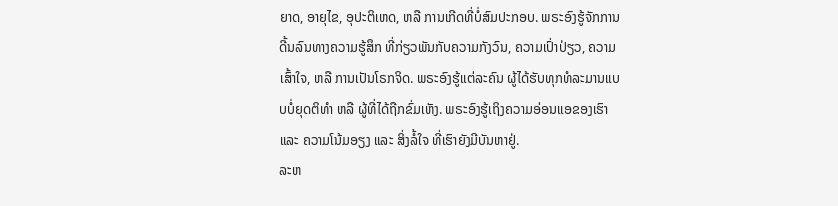ຍາດ, ອາຍຸໄຂ, ອຸປະຕິເຫດ, ຫລື ການເກີດທີ່ບໍ່ສົມປະກອບ. ພຣະອົງຮູ້ຈັກການດີ້ນລົນທາງຄວາມຮູ້ສຶກ ທີ່ກ່ຽວພັນກັບຄວາມກັງວົນ, ຄວາມເປົ່າປ່ຽວ, ຄວາມເສົ້າໃຈ, ຫລື ການເປັນໂຣກຈິດ. ພຣະອົງຮູ້ແຕ່ລະຄົນ ຜູ້ໄດ້ຮັບທຸກທໍລະມານແບບບໍ່ຍຸດຕິທຳ ຫລື ຜູ້ທີ່ໄດ້ຖືກຂົ່ມເຫັງ. ພຣະອົງຮູ້ເຖິງຄວາມອ່ອນແອຂອງເຮົາ ແລະ ຄວາມໂນ້ມອຽງ ແລະ ສິ່ງລໍ້ໃຈ ທີ່ເຮົາຍັງມີບັນຫາຢູ່.
ລະຫ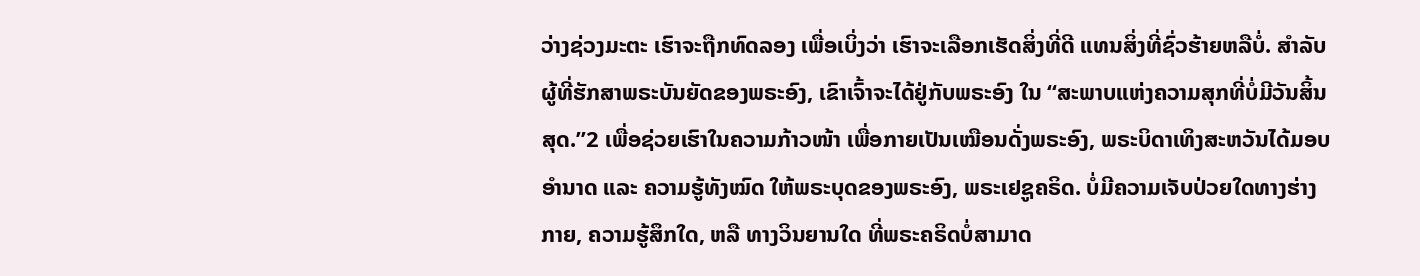ວ່າງຊ່ວງມະຕະ ເຮົາຈະຖືກທົດລອງ ເພື່ອເບິ່ງວ່າ ເຮົາຈະເລືອກເຮັດສິ່ງທີ່ດີ ແທນສິ່ງທີ່ຊົ່ວຮ້າຍຫລືບໍ່. ສຳລັບຜູ້ທີ່ຮັກສາພຣະບັນຍັດຂອງພຣະອົງ, ເຂົາເຈົ້າຈະໄດ້ຢູ່ກັບພຣະອົງ ໃນ “ສະພາບແຫ່ງຄວາມສຸກທີ່ບໍ່ມີວັນສິ້ນສຸດ.”2 ເພື່ອຊ່ວຍເຮົາໃນຄວາມກ້າວໜ້າ ເພື່ອກາຍເປັນເໝືອນດັ່ງພຣະອົງ, ພຣະບິດາເທິງສະຫວັນໄດ້ມອບອຳນາດ ແລະ ຄວາມຮູ້ທັງໝົດ ໃຫ້ພຣະບຸດຂອງພຣະອົງ, ພຣະເຢຊູຄຣິດ. ບໍ່ມີຄວາມເຈັບປ່ວຍໃດທາງຮ່າງກາຍ, ຄວາມຮູ້ສຶກໃດ, ຫລື ທາງວິນຍານໃດ ທີ່ພຣະຄຣິດບໍ່ສາມາດ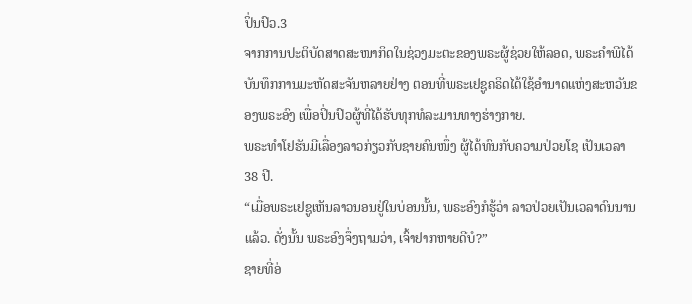ປິ່ນປົວ.3
ຈາກການປະຕິບັດສາດສະໜາກິດໃນຊ່ວງມະຕະຂອງພຣະຜູ້ຊ່ວຍໃຫ້ລອດ, ພຣະຄຳພີໄດ້ບັນທຶກການມະຫັດສະຈັນຫລາຍຢ່າງ ຕອນທີ່ພຣະເຢຊູຄຣິດໄດ້ໃຊ້ອຳນາດແຫ່ງສະຫວັນຂອງພຣະອົງ ເພື່ອປິ່ນປົວຜູ້ທີ່ໄດ້ຮັບທຸກທໍລະມານທາງຮ່າງກາຍ.
ພຣະທຳໂຢຮັນມີເລື່ອງລາວກ່ຽວກັບຊາຍຄົນໜຶ່ງ ຜູ້ໄດ້ທົນກັບຄວາມປ່ວຍໂຊ ເປັນເວລາ 38 ປີ.
“ເມື່ອພຣະເຢຊູເຫັນລາວນອນຢູ່ໃນບ່ອນນັ້ນ, ພຣະອົງກໍຮູ້ວ່າ ລາວປ່ວຍເປັນເວລາດົນນານແລ້ວ. ດັ່ງນັ້ນ ພຣະອົງຈຶ່ງຖາມວ່າ, ເຈົ້າຢາກຫາຍດີບໍ?”
ຊາຍທີ່ອ່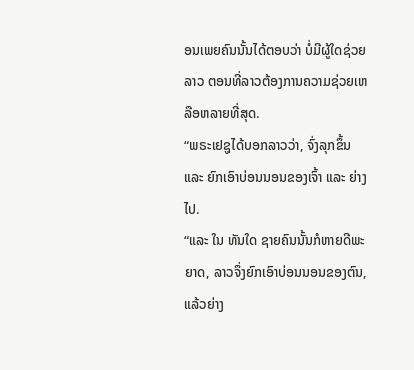ອນເພຍຄົນນັ້ນໄດ້ຕອບວ່າ ບໍ່ມີຜູ້ໃດຊ່ວຍລາວ ຕອນທີ່ລາວຕ້ອງການຄວາມຊ່ວຍເຫລືອຫລາຍທີ່ສຸດ.
“ພຣະເຢຊູໄດ້ບອກລາວວ່າ, ຈົ່ງລຸກຂຶ້ນ ແລະ ຍົກເອົາບ່ອນນອນຂອງເຈົ້າ ແລະ ຍ່າງໄປ.
“ແລະ ໃນ ທັນໃດ ຊາຍຄົນນັ້ນກໍຫາຍດີພະຍາດ, ລາວຈຶ່ງຍົກເອົາບ່ອນນອນຂອງຕົນ, ແລ້ວຍ່າງ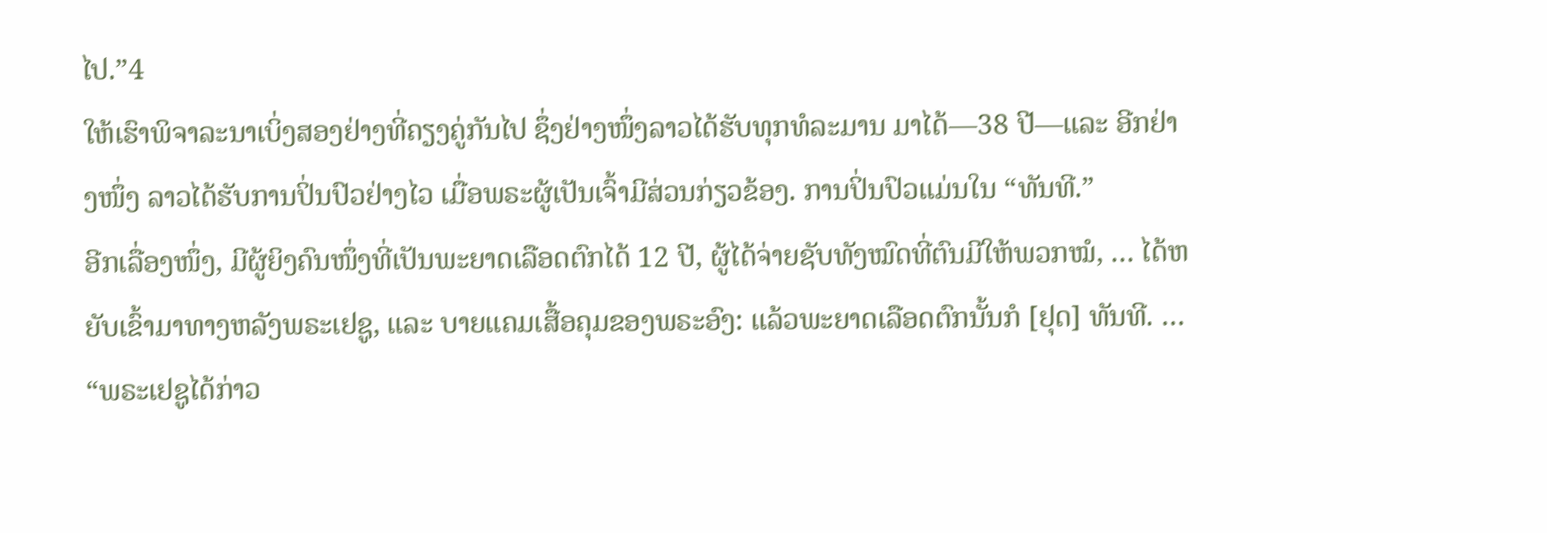ໄປ.”4
ໃຫ້ເຮົາພິຈາລະນາເບິ່ງສອງຢ່າງທີ່ຄຽງຄູ່ກັນໄປ ຊຶ່ງຢ່າງໜຶ່ງລາວໄດ້ຮັບທຸກທໍລະມານ ມາໄດ້—38 ປີ—ແລະ ອີກຢ່າງໜຶ່ງ ລາວໄດ້ຮັບການປິ່ນປົວຢ່າງໄວ ເມື່ອພຣະຜູ້ເປັນເຈົ້າມີສ່ວນກ່ຽວຂ້ອງ. ການປິ່ນປົວແມ່ນໃນ “ທັນທີ.”
ອີກເລື່ອງໜຶ່ງ, ມີຜູ້ຍິງຄົນໜຶ່ງທີ່ເປັນພະຍາດເລືອດຕົກໄດ້ 12 ປີ, ຜູ້ໄດ້ຈ່າຍຊັບທັງໝົດທີ່ຕົນມີໃຫ້ພວກໝໍ, … ໄດ້ຫຍັບເຂົ້າມາທາງຫລັງພຣະເຢຊູ, ແລະ ບາຍແຄມເສື້ອຄຸມຂອງພຣະອົງ: ແລ້ວພະຍາດເລືອດຕົກນັ້ນກໍ [ຢຸດ] ທັນທີ. …
“ພຣະເຢຊູໄດ້ກ່າວ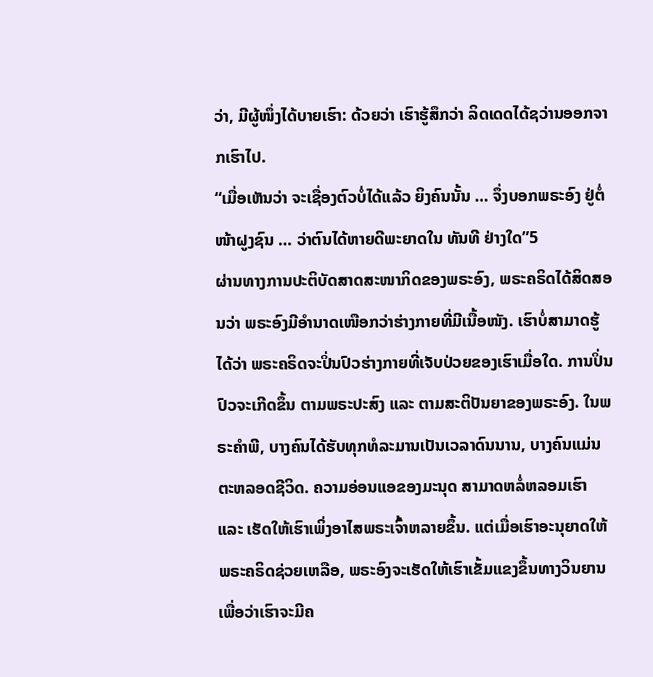ວ່າ, ມີຜູ້ໜຶ່ງໄດ້ບາຍເຮົາ: ດ້ວຍວ່າ ເຮົາຮູ້ສຶກວ່າ ລິດເດດໄດ້ຊວ່ານອອກຈາກເຮົາໄປ.
“ເມື່ອເຫັນວ່າ ຈະເຊື່ອງຕົວບໍ່ໄດ້ແລ້ວ ຍິງຄົນນັ້ນ … ຈຶ່ງບອກພຣະອົງ ຢູ່ຕໍ່ໜ້າຝູງຊົນ … ວ່າຕົນໄດ້ຫາຍດີພະຍາດໃນ ທັນທີ ຢ່າງໃດ”5
ຜ່ານທາງການປະຕິບັດສາດສະໜາກິດຂອງພຣະອົງ, ພຣະຄຣິດໄດ້ສິດສອນວ່າ ພຣະອົງມີອຳນາດເໜືອກວ່າຮ່າງກາຍທີ່ມີເນື້ອໜັງ. ເຮົາບໍ່ສາມາດຮູ້ໄດ້ວ່າ ພຣະຄຣິດຈະປິ່ນປົວຮ່າງກາຍທີ່ເຈັບປ່ວຍຂອງເຮົາເມື່ອໃດ. ການປິ່ນປົວຈະເກີດຂຶ້ນ ຕາມພຣະປະສົງ ແລະ ຕາມສະຕິປັນຍາຂອງພຣະອົງ. ໃນພຣະຄຳພີ, ບາງຄົນໄດ້ຮັບທຸກທໍລະມານເປັນເວລາດົນນານ, ບາງຄົນແມ່ນຕະຫລອດຊີວິດ. ຄວາມອ່ອນແອຂອງມະນຸດ ສາມາດຫລໍ່ຫລອມເຮົາ ແລະ ເຮັດໃຫ້ເຮົາເພິ່ງອາໄສພຣະເຈົ້າຫລາຍຂຶ້ນ. ແຕ່ເມື່ອເຮົາອະນຸຍາດໃຫ້ພຣະຄຣິດຊ່ວຍເຫລືອ, ພຣະອົງຈະເຮັດໃຫ້ເຮົາເຂັ້ມແຂງຂຶ້ນທາງວິນຍານ ເພື່ອວ່າເຮົາຈະມີຄ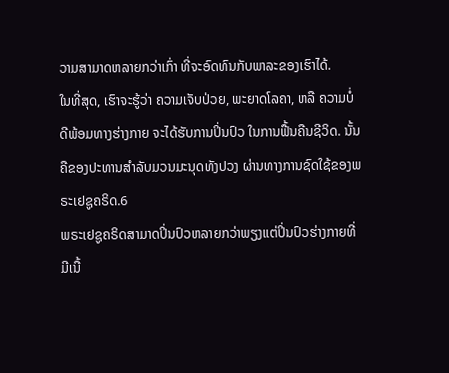ວາມສາມາດຫລາຍກວ່າເກົ່າ ທີ່ຈະອົດທົນກັບພາລະຂອງເຮົາໄດ້.
ໃນທີ່ສຸດ, ເຮົາຈະຮູ້ວ່າ ຄວາມເຈັບປ່ວຍ, ພະຍາດໂລຄາ, ຫລື ຄວາມບໍ່ດີພ້ອມທາງຮ່າງກາຍ ຈະໄດ້ຮັບການປິ່ນປົວ ໃນການຟື້ນຄືນຊີວິດ. ນັ້ນຄືຂອງປະທານສຳລັບມວນມະນຸດທັງປວງ ຜ່ານທາງການຊົດໃຊ້ຂອງພຣະເຢຊູຄຣິດ.6
ພຣະເຢຊູຄຣິດສາມາດປິ່ນປົວຫລາຍກວ່າພຽງແຕ່ປິ່ນປົວຮ່າງກາຍທີ່ມີເນື້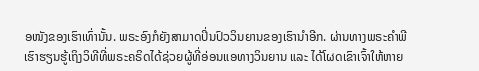ອໜັງຂອງເຮົາເທົ່ານັ້ນ. ພຣະອົງກໍຍັງສາມາດປິ່ນປົວວິນຍານຂອງເຮົານຳອີກ. ຜ່ານທາງພຣະຄຳພີ ເຮົາຮຽນຮູ້ເຖິງວິທີທີ່ພຣະຄຣິດໄດ້ຊ່ວຍຜູ້ທີ່ອ່ອນແອທາງວິນຍານ ແລະ ໄດ້ໂຜດເຂົາເຈົ້າໃຫ້ຫາຍ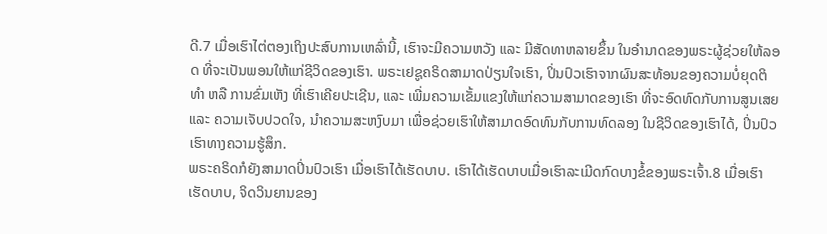ດີ.7 ເມື່ອເຮົາໄຕ່ຕອງເຖິງປະສົບການເຫລົ່ານີ້, ເຮົາຈະມີຄວາມຫວັງ ແລະ ມີສັດທາຫລາຍຂຶ້ນ ໃນອຳນາດຂອງພຣະຜູ້ຊ່ວຍໃຫ້ລອດ ທີ່ຈະເປັນພອນໃຫ້ແກ່ຊີວິດຂອງເຮົາ. ພຣະເຢຊູຄຣິດສາມາດປ່ຽນໃຈເຮົາ, ປິ່ນປົວເຮົາຈາກຜົນສະທ້ອນຂອງຄວາມບໍ່ຍຸດຕິທຳ ຫລື ການຂົ່ມເຫັງ ທີ່ເຮົາເຄີຍປະເຊີນ, ແລະ ເພີ່ມຄວາມເຂັ້ມແຂງໃຫ້ແກ່ຄວາມສາມາດຂອງເຮົາ ທີ່ຈະອົດທົດກັບການສູນເສຍ ແລະ ຄວາມເຈັບປວດໃຈ, ນຳຄວາມສະຫງົບມາ ເພື່ອຊ່ວຍເຮົາໃຫ້ສາມາດອົດທົນກັບການທົດລອງ ໃນຊີວິດຂອງເຮົາໄດ້, ປິ່ນປົວເຮົາທາງຄວາມຮູ້ສຶກ.
ພຣະຄຣິດກໍຍັງສາມາດປິ່ນປົວເຮົາ ເມື່ອເຮົາໄດ້ເຮັດບາບ. ເຮົາໄດ້ເຮັດບາບເມື່ອເຮົາລະເມີດກົດບາງຂໍ້ຂອງພຣະເຈົ້າ.8 ເມື່ອເຮົາເຮັດບາບ, ຈິດວິນຍານຂອງ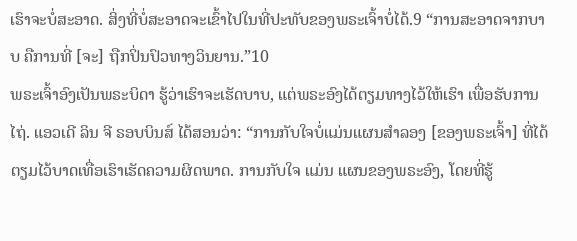ເຮົາຈະບໍ່ສະອາດ. ສິ່ງທີ່ບໍ່ສະອາດຈະເຂົ້າໄປໃນທີ່ປະທັບຂອງພຣະເຈົ້າບໍ່ໄດ້.9 “ການສະອາດຈາກບາບ ຄືການທີ່ [ຈະ] ຖືກປິ່ນປົວທາງວິນຍານ.”10
ພຣະເຈົ້າອົງເປັນພຣະບິດາ ຮູ້ວ່າເຮົາຈະເຮັດບາບ, ແຕ່ພຣະອົງໄດ້ຕຽມທາງໄວ້ໃຫ້ເຮົາ ເພື່ອຮັບການໄຖ່. ແອວເດີ ລິນ ຈີ ຣອບບິນສ໌ ໄດ້ສອນວ່າ: “ການກັບໃຈບໍ່ແມ່ນແຜນສຳລອງ [ຂອງພຣະເຈົ້າ] ທີ່ໄດ້ຕຽມໄວ້ບາດເທື່ອເຮົາເຮັດຄວາມຜິດພາດ. ການກັບໃຈ ແມ່ນ ແຜນຂອງພຣະອົງ, ໂດຍທີ່ຮູ້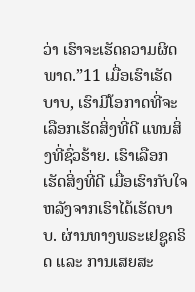ວ່າ ເຮົາຈະເຮັດຄວາມຜິດພາດ.”11 ເມື່ອເຮົາເຮັດບາບ, ເຮົາມີໂອກາດທີ່ຈະເລືອກເຮັດສິ່ງທີ່ດີ ແທນສິ່ງທີ່ຊົ່ວຮ້າຍ. ເຮົາເລືອກເຮັດສິ່ງທີ່ດີ ເມື່ອເຮົາກັບໃຈ ຫລັງຈາກເຮົາໄດ້ເຮັດບາບ. ຜ່ານທາງພຣະເຢຊູຄຣິດ ແລະ ການເສຍສະ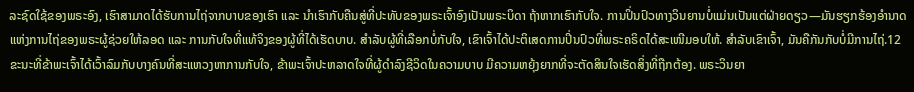ລະຊົດໃຊ້ຂອງພຣະອົງ, ເຮົາສາມາດໄດ້ຮັບການໄຖ່ຈາກບາບຂອງເຮົາ ແລະ ນຳເຮົາກັບຄືນສູ່ທີ່ປະທັບຂອງພຣະເຈົ້າອົງເປັນພຣະບິດາ ຖ້າຫາກເຮົາກັບໃຈ. ການປິ່ນປົວທາງວິນຍານບໍ່ແມ່ນເປັນແຕ່ຝ່າຍດຽວ—ມັນຮຽກຮ້ອງອຳນາດແຫ່ງການໄຖ່ຂອງພຣະຜູ້ຊ່ວຍໃຫ້ລອດ ແລະ ການກັບໃຈທີ່ແທ້ຈິງຂອງຜູ້ທີ່ໄດ້ເຮັດບາບ. ສຳລັບຜູ້ທີ່ເລືອກບໍ່ກັບໃຈ, ເຂົາເຈົ້າໄດ້ປະຕິເສດການປິ່ນປົວທີ່ພຣະຄຣິດໄດ້ສະເໜີມອບໃຫ້. ສຳລັບເຂົາເຈົ້າ, ມັນຄືກັນກັບບໍ່ມີການໄຖ່.12
ຂະນະທີ່ຂ້າພະເຈົ້າໄດ້ເວົ້າລົມກັບບາງຄົນທີ່ສະແຫວງຫາການກັບໃຈ, ຂ້າພະເຈົ້າປະຫລາດໃຈທີ່ຜູ້ດຳລົງຊີວິດໃນຄວາມບາບ ມີຄວາມຫຍຸ້ງຍາກທີ່ຈະຕັດສິນໃຈເຮັດສິ່ງທີ່ຖືກຕ້ອງ. ພຣະວິນຍາ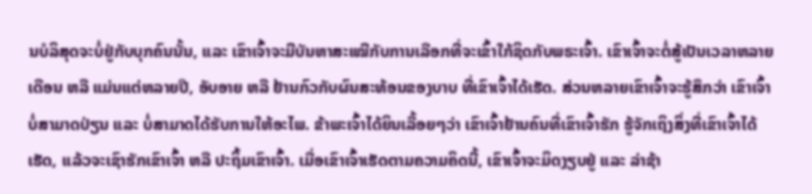ນບໍລິສຸດຈະບໍ່ຢູ່ກັບບຸກຄົນນັ້ນ, ແລະ ເຂົາເຈົ້າຈະມີບັນຫາສະເໝີກັບການເລືອກທີ່ຈະເຂົ້າໃກ້ຊິດກັບພຣະເຈົ້າ. ເຂົາເຈົ້າຈະຕໍ່ສູ້ເປັນເວລາຫລາຍເດືອນ ຫລື ແມ່ນແຕ່ຫລາຍປີ, ອັບອາຍ ຫລື ຢ້ານກົວກັບຜົນສະທ້ອນຂອງບາບ ທີ່ເຂົາເຈົ້າໄດ້ເຮັດ. ສ່ວນຫລາຍເຂົາເຈົ້າຈະຮູ້ສຶກວ່າ ເຂົາເຈົ້າບໍ່ສາມາດປ່ຽນ ແລະ ບໍ່ສາມາດໄດ້ຮັບການໃຫ້ອະໄພ. ຂ້າພະເຈົ້າໄດ້ຍິນເລື້ອຍໆວ່າ ເຂົາເຈົ້າຢ້ານຄົນທີ່ເຂົາເຈົ້າຮັກ ຮູ້ຈັກເຖິງສິ່ງທີ່ເຂົາເຈົ້າໄດ້ເຮັດ, ແລ້ວຈະເຊົາຮັກເຂົາເຈົ້າ ຫລື ປະຖິ້ມເຂົາເຈົ້າ. ເມື່ອເຂົາເຈົ້າເຮັດຕາມຄວາມຄິດນີ້, ເຂົາເຈົ້າຈະມິດງຽບຢູ່ ແລະ ລ່າຊ້າ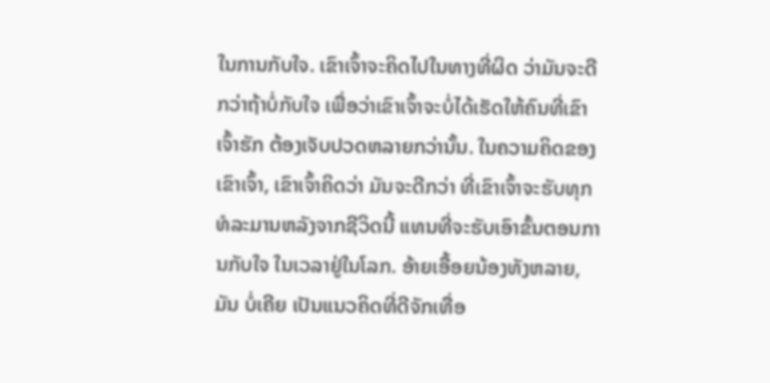ໃນການກັບໃຈ. ເຂົາເຈົ້າຈະຄິດໄປໃນທາງທີ່ຜິດ ວ່າມັນຈະດີກວ່າຖ້າບໍ່ກັບໃຈ ເພື່ອວ່າເຂົາເຈົ້າຈະບໍ່ໄດ້ເຮັດໃຫ້ຄົນທີ່ເຂົາເຈົ້າຮັກ ຕ້ອງເຈັບປວດຫລາຍກວ່ານັ້ນ. ໃນຄວາມຄິດຂອງເຂົາເຈົ້າ, ເຂົາເຈົ້າຄິດວ່າ ມັນຈະດີກວ່າ ທີ່ເຂົາເຈົ້າຈະຮັບທຸກທໍລະມານຫລັງຈາກຊີວິດນີ້ ແທນທີ່ຈະຮັບເອົາຂັ້ນຕອນການກັບໃຈ ໃນເວລາຢູ່ໃນໂລກ. ອ້າຍເອື້ອຍນ້ອງທັງຫລາຍ, ມັນ ບໍ່ເຄີຍ ເປັນແນວຄິດທີ່ດີຈັກເທື່ອ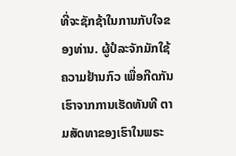ທີ່ຈະຊັກຊ້າໃນການກັບໃຈຂອງທ່ານ. ຜູ້ປໍລະຈັກມັກໃຊ້ຄວາມຢ້ານກົວ ເພື່ອກີດກັນເຮົາຈາກການເຮັດທັນທີ ຕາມສັດທາຂອງເຮົາໃນພຣະ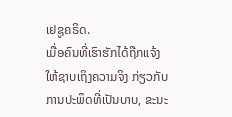ເຢຊູຄຣິດ.
ເມື່ອຄົນທີ່ເຮົາຮັກໄດ້ຖືກແຈ້ງໃຫ້ຊາບເຖິງຄວາມຈິງ ກ່ຽວກັບການປະພຶດທີ່ເປັນບາບ, ຂະນະ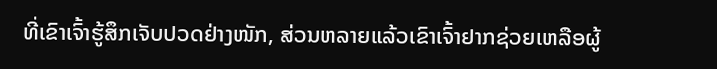ທີ່ເຂົາເຈົ້າຮູ້ສຶກເຈັບປວດຢ່າງໜັກ, ສ່ວນຫລາຍແລ້ວເຂົາເຈົ້າຢາກຊ່ວຍເຫລືອຜູ້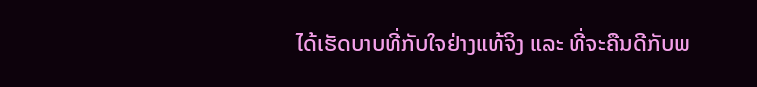ໄດ້ເຮັດບາບທີ່ກັບໃຈຢ່າງແທ້ຈິງ ແລະ ທີ່ຈະຄືນດີກັບພ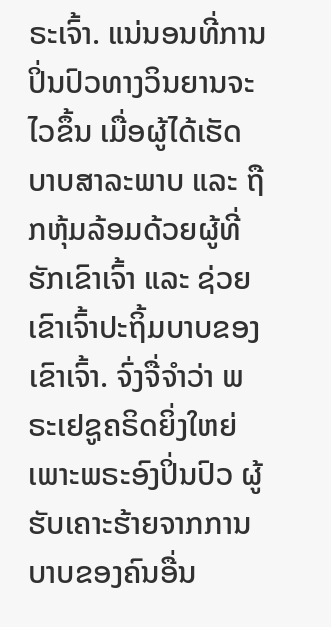ຣະເຈົ້າ. ແນ່ນອນທີ່ການປິ່ນປົວທາງວິນຍານຈະໄວຂຶ້ນ ເມື່ອຜູ້ໄດ້ເຮັດບາບສາລະພາບ ແລະ ຖືກຫຸ້ມລ້ອມດ້ວຍຜູ້ທີ່ຮັກເຂົາເຈົ້າ ແລະ ຊ່ວຍເຂົາເຈົ້າປະຖິ້ມບາບຂອງເຂົາເຈົ້າ. ຈົ່ງຈື່ຈຳວ່າ ພຣະເຢຊູຄຣິດຍິ່ງໃຫຍ່ ເພາະພຣະອົງປິ່ນປົວ ຜູ້ຮັບເຄາະຮ້າຍຈາກການບາບຂອງຄົນອື່ນ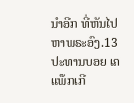ນຳອີກ ທີ່ຫັນໄປຫາພຣະອົງ.13
ປະທານບອຍ ເຄ ແພ໊ກເກີ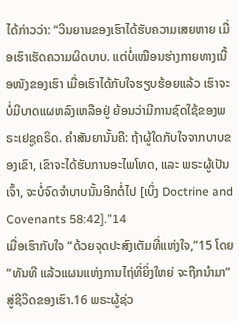ໄດ້ກ່າວວ່າ: “ວິນຍານຂອງເຮົາໄດ້ຮັບຄວາມເສຍຫາຍ ເມື່ອເຮົາເຮັດຄວາມຜິດບາບ. ແຕ່ບໍ່ເໝືອນຮ່າງກາຍທາງເນື້ອໜັງຂອງເຮົາ ເມື່ອເຮົາໄດ້ກັບໃຈຮຽບຮ້ອຍແລ້ວ ເຮົາຈະບໍ່ມີບາດແຜຫລົງເຫລືອຢູ່ ຍ້ອນວ່າມີການຊົດໃຊ້ຂອງພຣະເຢຊູຄຣິດ. ຄຳສັນຍານັ້ນຄື: ຖ້າຜູ້ໃດກັບໃຈຈາກບາບຂອງເຂົາ, ເຂົາຈະໄດ້ຮັບການອະໄພໂທດ, ແລະ ພຣະຜູ້ເປັນເຈົ້າ, ຈະບໍ່ຈົດຈຳບາບນັ້ນອີກຕໍ່ໄປ [ເບິ່ງ Doctrine and Covenants 58:42].”14
ເມື່ອເຮົາກັບໃຈ “ດ້ວຍຈຸດປະສົງເຕັມທີ່ແຫ່ງໃຈ,”15 ໂດຍ “ທັນທີ ແລ້ວແຜນແຫ່ງການໄຖ່ທີ່ຍິ່ງໃຫຍ່ ຈະຖືກນຳມາ” ສູ່ຊີວິດຂອງເຮົາ.16 ພຣະຜູ້ຊ່ວ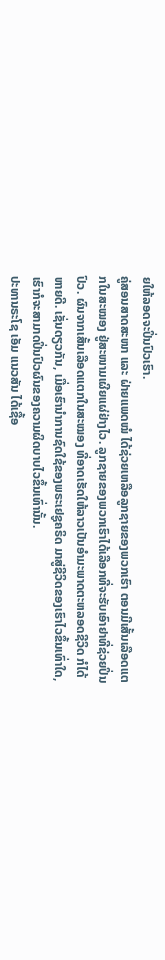ຍໃຫ້ລອດຈະປິ່ນປົວເຮົາ.
ຄູ່ສອນສາດສະໜາ ແລະ ຝ່າຍແພດໝໍ ໄດ້ຊ່ວຍເຫລືອລູກຊາຍຂອງພວກເຮົາ ຕອນມີເສັ້ນເລືອດແຕກໃນສະໝອງ ຢູ່ສະໜາມເຜີຍແຜ່ຢ່າງໄວ. ລູກຊາຍຂອງພວກເຮົາໄດ້ເລືອກທີ່ຈະຮັບເອົາຢາທີ່ຊ່ວຍປິ່ນປົວ. ຜົນຈາກເສັ້ນເລືອດແຕກໃນສະໝອງ ທີ່ອາດເຮັດໃຫ້ລາວເປັນອຳມະພາດຕະຫລອດຊີວິດ ກໍໄດ້ຫາຍດີ. ເຊັ່ນດຽວກັນ, ເມື່ອເຮົານຳການຊົດໃຊ້ຂອງພຣະເຢຊູຄຣິດ ມາສູ່ຊີວິດຂອງເຮົາໄວຂຶ້ນເທົ່າໃດ, ເຮົາກໍຈະສາມາດປິ່ນປົວຜົນຂອງຄວາມຜິດບາບໄວຂຶ້ນເທົ່ານັ້ນ.
ປະທານຣະໂຊ ເອັມ ແນວສັນ ໄດ້ເຊື້ອ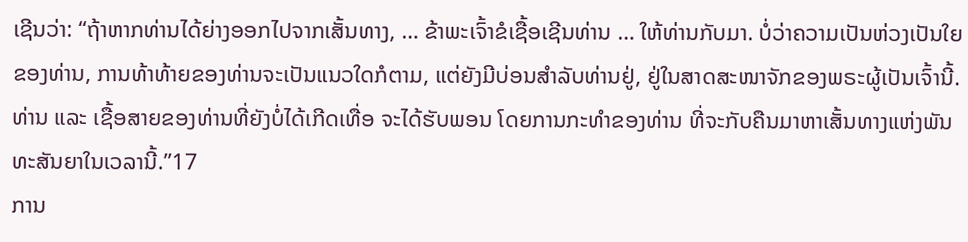ເຊີນວ່າ: “ຖ້າຫາກທ່ານໄດ້ຍ່າງອອກໄປຈາກເສັ້ນທາງ, … ຂ້າພະເຈົ້າຂໍເຊື້ອເຊີນທ່ານ … ໃຫ້ທ່ານກັບມາ. ບໍ່ວ່າຄວາມເປັນຫ່ວງເປັນໃຍຂອງທ່ານ, ການທ້າທ້າຍຂອງທ່ານຈະເປັນແນວໃດກໍຕາມ, ແຕ່ຍັງມີບ່ອນສຳລັບທ່ານຢູ່, ຢູ່ໃນສາດສະໜາຈັກຂອງພຣະຜູ້ເປັນເຈົ້ານີ້. ທ່ານ ແລະ ເຊື້ອສາຍຂອງທ່ານທີ່ຍັງບໍ່ໄດ້ເກີດເທື່ອ ຈະໄດ້ຮັບພອນ ໂດຍການກະທຳຂອງທ່ານ ທີ່ຈະກັບຄືນມາຫາເສັ້ນທາງແຫ່ງພັນທະສັນຍາໃນເວລານີ້.”17
ການ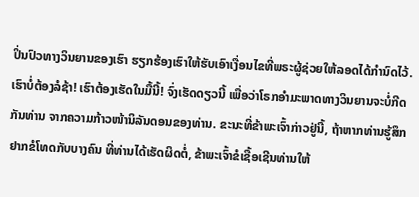ປິ່ນປົວທາງວິນຍານຂອງເຮົາ ຮຽກຮ້ອງເຮົາໃຫ້ຮັບເອົາເງື່ອນໄຂທີ່ພຣະຜູ້ຊ່ວຍໃຫ້ລອດໄດ້ກຳນົດໄວ້. ເຮົາບໍ່ຕ້ອງລໍຊ້າ! ເຮົາຕ້ອງເຮັດໃນມື້ນີ້! ຈົ່ງເຮັດດຽວນີ້ ເພື່ອວ່າໂຣກອຳມະພາດທາງວິນຍານຈະບໍ່ກີດກັນທ່ານ ຈາກຄວາມກ້າວໜ້ານິລັນດອນຂອງທ່ານ. ຂະນະທີ່ຂ້າພະເຈົ້າກ່າວຢູ່ນີ້, ຖ້າຫາກທ່ານຮູ້ສຶກຢາກຂໍໂທດກັບບາງຄົນ ທີ່ທ່ານໄດ້ເຮັດຜິດຕໍ່, ຂ້າພະເຈົ້າຂໍເຊື້ອເຊີນທ່ານໃຫ້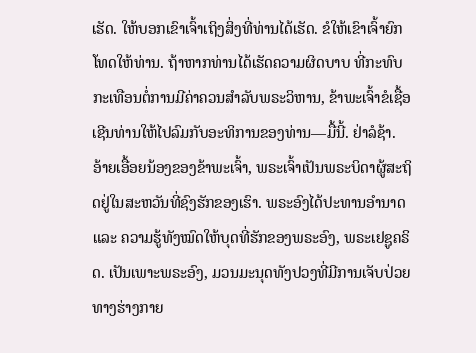ເຮັດ. ໃຫ້ບອກເຂົາເຈົ້າເຖິງສິ່ງທີ່ທ່ານໄດ້ເຮັດ. ຂໍໃຫ້ເຂົາເຈົ້າຍົກໂທດໃຫ້ທ່ານ. ຖ້າຫາກທ່ານໄດ້ເຮັດຄວາມຜິດບາບ ທີ່ກະທົບກະເທືອນຕໍ່ການມີຄ່າຄວນສຳລັບພຣະວິຫານ, ຂ້າພະເຈົ້າຂໍເຊື້ອເຊີນທ່ານໃຫ້ໄປລົມກັບອະທິການຂອງທ່ານ—ມື້ນີ້. ຢ່າລໍຊ້າ.
ອ້າຍເອື້ອຍນ້ອງຂອງຂ້າພະເຈົ້າ, ພຣະເຈົ້າເປັນພຣະບິດາຜູ້ສະຖິດຢູ່ໃນສະຫວັນທີ່ຊົງຮັກຂອງເຮົາ. ພຣະອົງໄດ້ປະທານອຳນາດ ແລະ ຄວາມຮູ້ທັງໝົດໃຫ້ບຸດທີ່ຮັກຂອງພຣະອົງ, ພຣະເຢຊູຄຣິດ. ເປັນເພາະພຣະອົງ, ມວນມະນຸດທັງປວງທີ່ມີການເຈັບປ່ວຍທາງຮ່າງກາຍ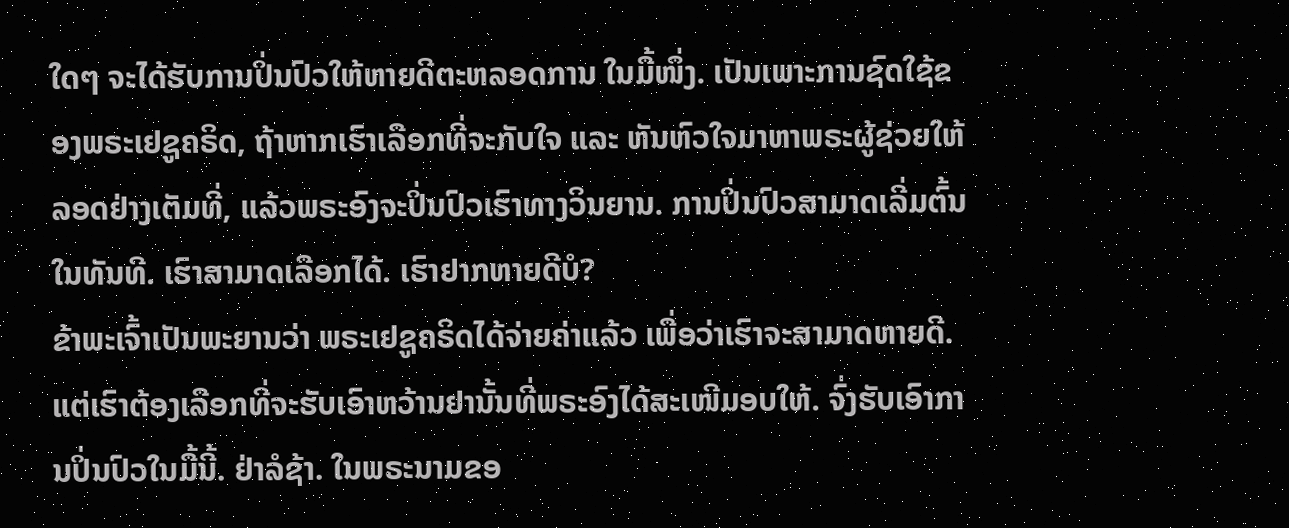ໃດໆ ຈະໄດ້ຮັບການປິ່ນປົວໃຫ້ຫາຍດີຕະຫລອດການ ໃນມື້ໜຶ່ງ. ເປັນເພາະການຊົດໃຊ້ຂອງພຣະເຢຊູຄຣິດ, ຖ້າຫາກເຮົາເລືອກທີ່ຈະກັບໃຈ ແລະ ຫັນຫົວໃຈມາຫາພຣະຜູ້ຊ່ວຍໃຫ້ລອດຢ່າງເຕັມທີ່, ແລ້ວພຣະອົງຈະປິ່ນປົວເຮົາທາງວິນຍານ. ການປິ່ນປົວສາມາດເລີ່ມຕົ້ນໃນທັນທີ. ເຮົາສາມາດເລືອກໄດ້. ເຮົາຢາກຫາຍດີບໍ?
ຂ້າພະເຈົ້າເປັນພະຍານວ່າ ພຣະເຢຊູຄຣິດໄດ້ຈ່າຍຄ່າແລ້ວ ເພື່ອວ່າເຮົາຈະສາມາດຫາຍດີ. ແຕ່ເຮົາຕ້ອງເລືອກທີ່ຈະຮັບເອົາຫວ້ານຢານັ້ນທີ່ພຣະອົງໄດ້ສະເໜີມອບໃຫ້. ຈົ່ງຮັບເອົາການປິ່ນປົວໃນມື້ນີ້. ຢ່າລໍຊ້າ. ໃນພຣະນາມຂອ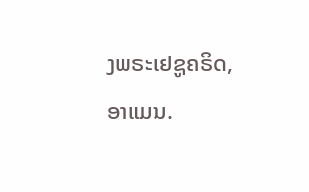ງພຣະເຢຊູຄຣິດ, ອາແມນ.